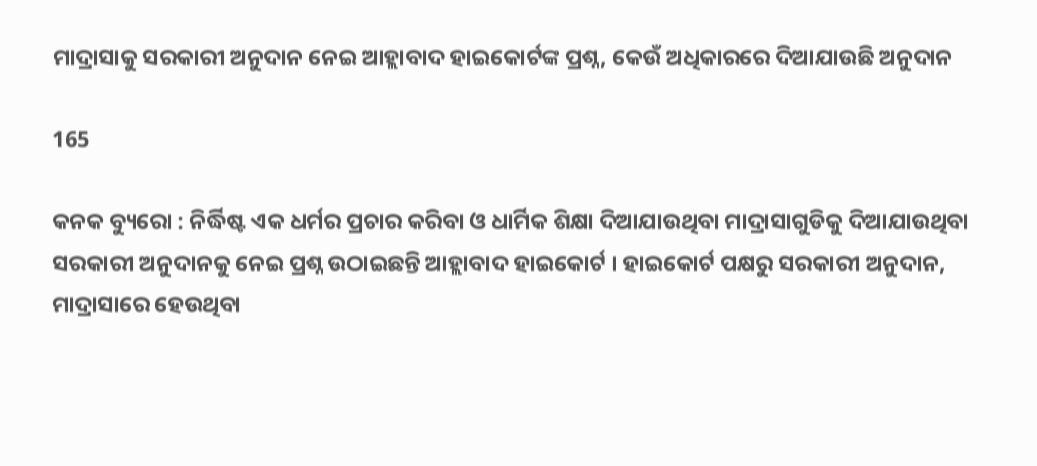ମାଦ୍ରାସାକୁ ସରକାରୀ ଅନୁଦାନ ନେଇ ଆହ୍ଲାବାଦ ହାଇକୋର୍ଟଙ୍କ ପ୍ରଶ୍ନ, କେଉଁ ଅଧିକାରରେ ଦିଆଯାଉଛି ଅନୁଦାନ

165

କନକ ବ୍ୟୁରୋ : ନିର୍ଦ୍ଧିଷ୍ଟ ଏକ ଧର୍ମର ପ୍ରଚାର କରିବା ଓ ଧାର୍ମିକ ଶିକ୍ଷା ଦିଆଯାଉଥିବା ମାଦ୍ରାସାଗୁଡିକୁ ଦିଆଯାଉଥିବା ସରକାରୀ ଅନୁଦାନକୁ ନେଇ ପ୍ରଶ୍ନ ଉଠାଇଛନ୍ତି ଆହ୍ଲାବାଦ ହାଇକୋର୍ଟ । ହାଇକୋର୍ଟ ପକ୍ଷରୁ ସରକାରୀ ଅନୁଦାନ, ମାଦ୍ରାସାରେ ହେଉଥିବା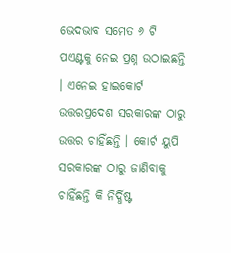ଭେଦଭାବ ସମେତ ୬ ଟି ପଏଣ୍ଟକୁ ନେଇ ପ୍ରଶ୍ନ ଉଠାଇଛନ୍ତି । ଏନେଇ ହାଇକୋର୍ଟ ଉତ୍ତରପ୍ରଦେଶ ସରକାରଙ୍କ ଠାରୁ ଉତ୍ତର ଚାହିଁଛନ୍ତି । କୋର୍ଟ ୟୁପି ସରକାରଙ୍କ ଠାରୁ ଜାଣିବାକୁ ଚାହିଁଛନ୍ତି କି ନିର୍ଦ୍ଧିଷ୍ଟ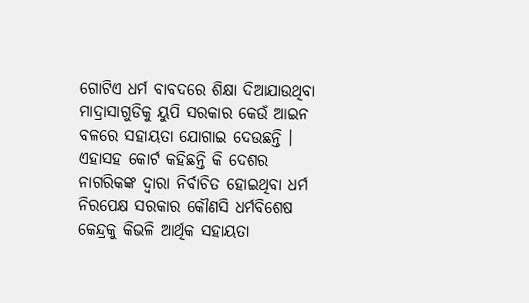ଗୋଟିଏ ଧର୍ମ ବାବଦରେ ଶିକ୍ଷା ଦିଆଯାଉଥିବା ମାଦ୍ରାସାଗୁଡିକୁ ୟୁପି ସରକାର କେଉଁ ଆଇନ ବଳରେ ସହାୟତା ଯୋଗାଇ ଦେଉଛନ୍ତି । ଏହାସହ କୋର୍ଟ କହିଛନ୍ତି କି ଦେଶର ନାଗରିକଙ୍କ ଦ୍ୱାରା ନିର୍ବାଚିତ ହୋଇଥିବା ଧର୍ମ ନିରପେକ୍ଷ ସରକାର କୌଣସି ଧର୍ମବିଶେଷ କେନ୍ଦ୍ରକୁ କିଭଳି ଆର୍ଥିକ ସହାୟତା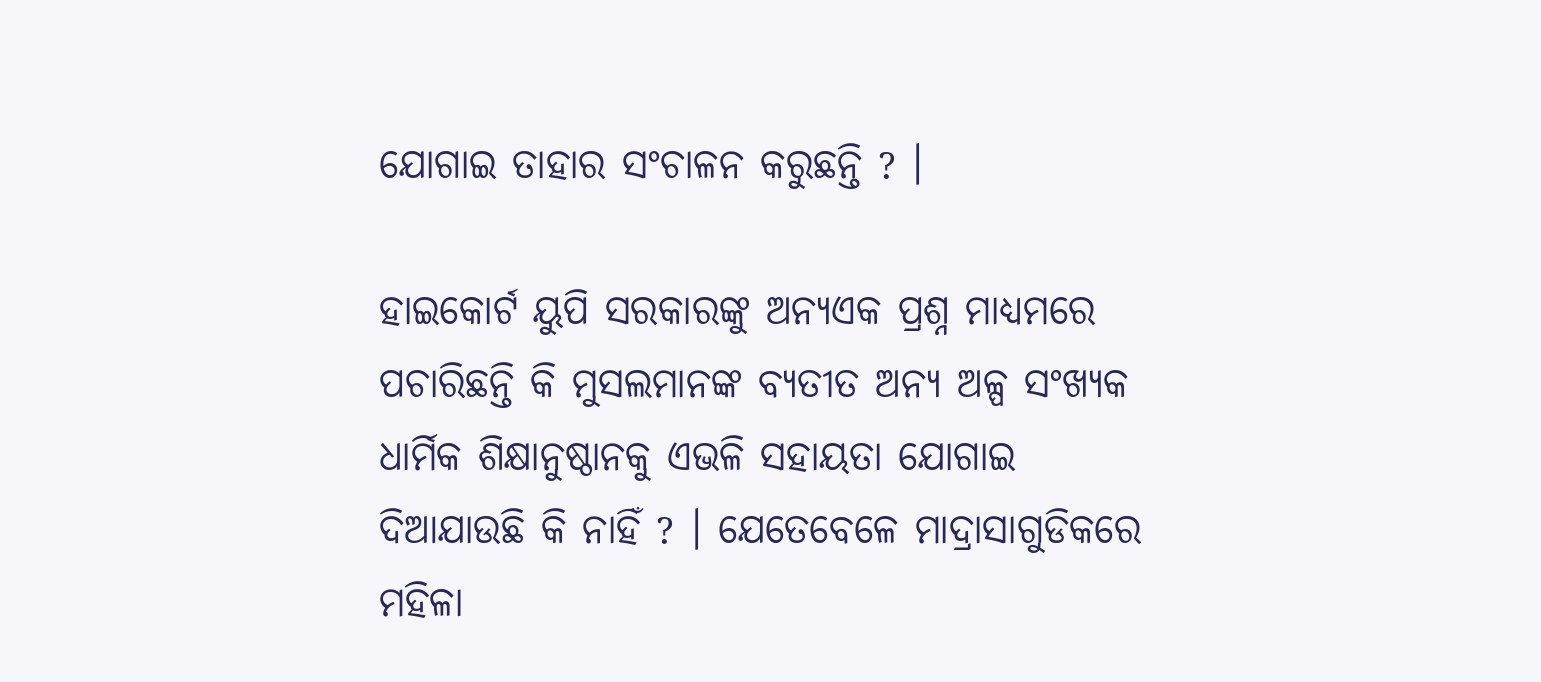ଯୋଗାଇ ତାହାର ସଂଚାଳନ କରୁଛନ୍ତି ? ।

ହାଇକୋର୍ଟ ୟୁପି ସରକାରଙ୍କୁ ଅନ୍ୟଏକ ପ୍ରଶ୍ନ ମାଧ୍ୟମରେ ପଚାରିଛନ୍ତି କି ମୁସଲମାନଙ୍କ ବ୍ୟତୀତ ଅନ୍ୟ ଅଳ୍ପ ସଂଖ୍ୟକ ଧାର୍ମିକ ଶିକ୍ଷାନୁଷ୍ଠାନକୁ ଏଭଳି ସହାୟତା ଯୋଗାଇ ଦିଆଯାଉଛି କି ନାହିଁ ? । ଯେତେବେଳେ ମାଦ୍ରାସାଗୁଡିକରେ ମହିଳା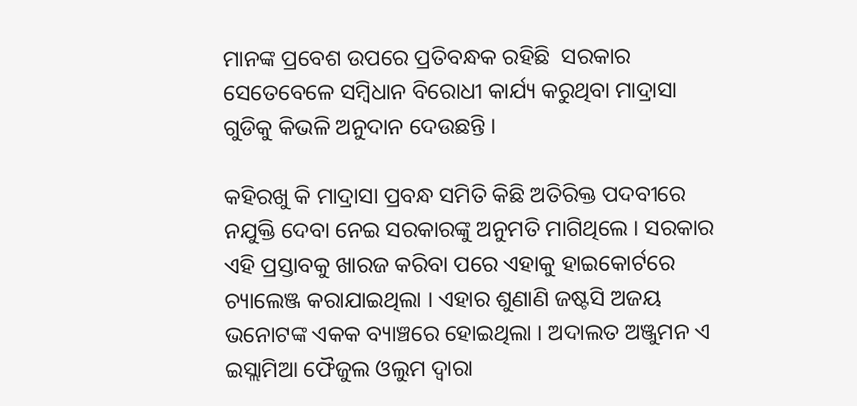ମାନଙ୍କ ପ୍ରବେଶ ଉପରେ ପ୍ରତିବନ୍ଧକ ରହିଛି  ସରକାର ସେତେବେଳେ ସମ୍ବିଧାନ ବିରୋଧୀ କାର୍ଯ୍ୟ କରୁଥିବା ମାଦ୍ରାସା ଗୁଡିକୁ କିଭଳି ଅନୁଦାନ ଦେଉଛନ୍ତି ।

କହିରଖୁ କି ମାଦ୍ରାସା ପ୍ରବନ୍ଧ ସମିତି କିଛି ଅତିରିକ୍ତ ପଦବୀରେ ନଯୁକ୍ତି ଦେବା ନେଇ ସରକାରଙ୍କୁ ଅନୁମତି ମାଗିଥିଲେ । ସରକାର ଏହି ପ୍ରସ୍ତାବକୁ ଖାରଜ କରିବା ପରେ ଏହାକୁ ହାଇକୋର୍ଟରେ ଚ୍ୟାଲେଞ୍ଜ କରାଯାଇଥିଲା । ଏହାର ଶୁଣାଣି ଜଷ୍ଟସି ଅଜୟ ଭନୋଟଙ୍କ ଏକକ ବ୍ୟାଞ୍ଚରେ ହୋଇଥିଲା । ଅଦାଲତ ଅଞ୍ଜୁମନ ଏ ଇସ୍ଲାମିଆ ଫୈଜୁଲ ଓଲୁମ ଦ୍ୱାରା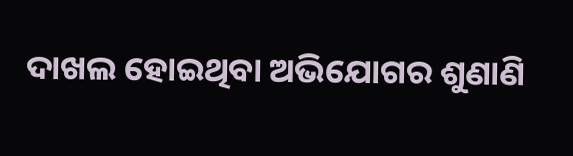ଦାଖଲ ହୋଇଥିବା ଅଭିଯୋଗର ଶୁଣାଣି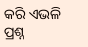କରି ଏଭଳି ପ୍ରଶ୍ନ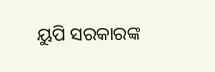ୟୁପି ସରକାରଙ୍କ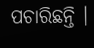ପଚାରିଛନ୍ତି ।